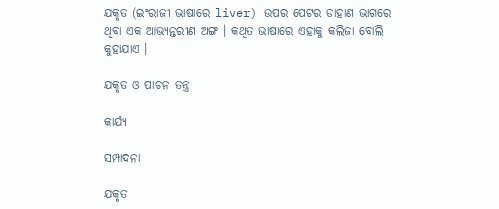ଯକୃତ (ଇଂରାଜୀ ଭାଷାରେ liver) ଉପର ପେଟର ଡାହାଣ ଭାଗରେ ଥିବା ଏକ ଆଭ୍ୟନ୍ତରୀଣ ଅଙ୍ଗ । କଥିତ ଭାଷାରେ ଏହାକୁ କଲିଜା ବୋଲି କୁହାଯାଏ ।

ଯକୃତ ଓ ପାଚନ ତନ୍ତ୍ର

କାର୍ଯ୍ୟ

ସମ୍ପାଦନା

ଯକୃତ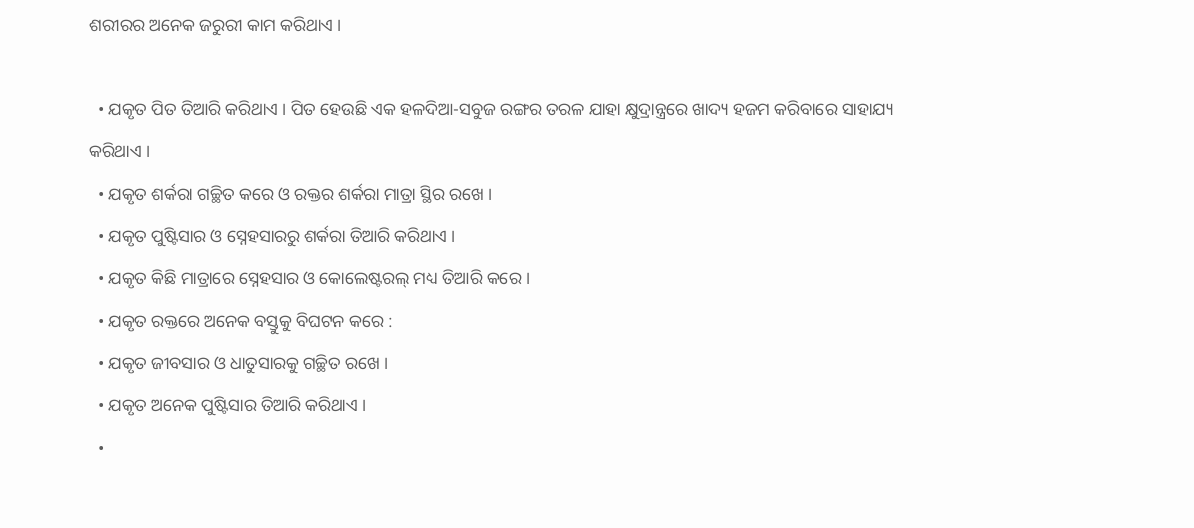ଶରୀରର ଅନେକ ଜରୁରୀ କାମ କରିଥାଏ ।

  • ଯକୃତ ପିତ ତିଆରି କରିଥାଏ । ପିତ ହେଉଛି ଏକ ହଳଦିଆ-ସବୁଜ ରଙ୍ଗର ତରଳ ଯାହା କ୍ଷୁଦ୍ରାନ୍ତ୍ରରେ ଖାଦ୍ୟ ହଜମ କରିବାରେ ସାହାଯ୍ୟ କରିଥାଏ ।
  • ଯକୃତ ଶର୍କରା ଗଚ୍ଛିତ କରେ ଓ ରକ୍ତର ଶର୍କରା ମାତ୍ରା ସ୍ଥିର ରଖେ ।
  • ଯକୃତ ପୁଷ୍ଟିସାର ଓ ସ୍ନେହସାରରୁ ଶର୍କରା ତିଆରି କରିଥାଏ ।
  • ଯକୃତ କିଛି ମାତ୍ରାରେ ସ୍ନେହସାର ଓ କୋଲେଷ୍ଟରଲ୍ ମଧ୍ୟ ତିଆରି କରେ ।
  • ଯକୃତ ରକ୍ତରେ ଅନେକ ବସ୍ତୁକୁ ବିଘଟନ କରେ :
  • ଯକୃତ ଜୀବସାର ଓ ଧାତୁସାରକୁ ଗଚ୍ଛିତ ରଖେ ।
  • ଯକୃତ ଅନେକ ପୁଷ୍ଟିସାର ତିଆରି କରିଥାଏ ।
  •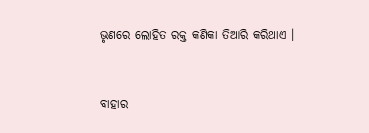ଭୃଣରେ ଲୋହିତ ରକ୍ତ କଣିକା ତିଆରି କରିଥାଏ ।


ବାହାର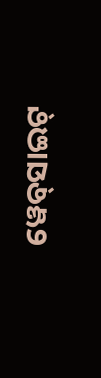ୱେବ୍‌ସାଇଟ୍‌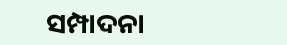ସମ୍ପାଦନା